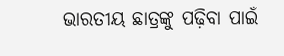ଭାରତୀୟ ଛାତ୍ରଙ୍କୁ ପଢ଼ିବା ପାଇଁ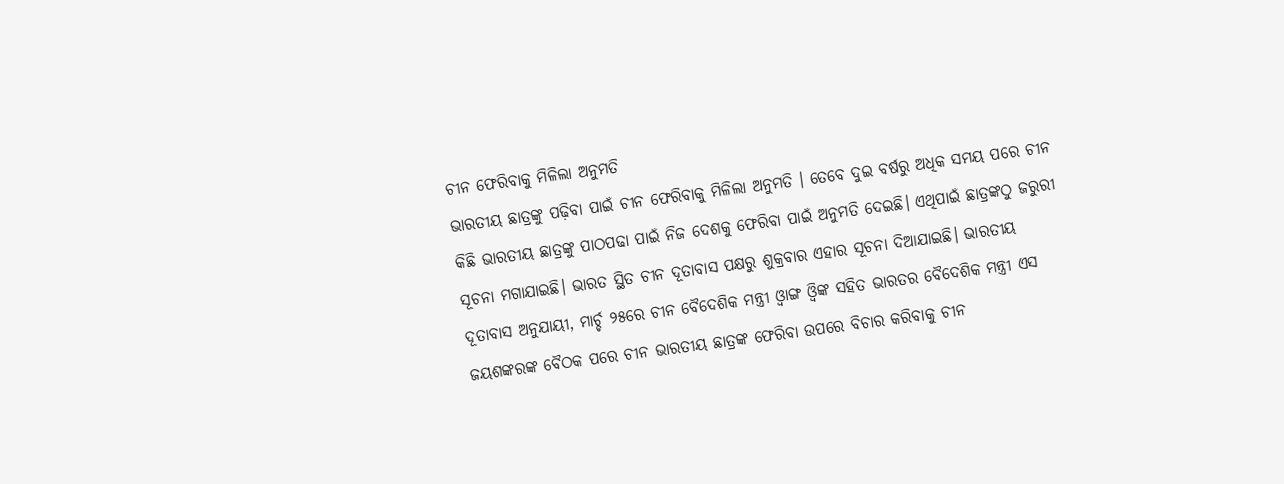ଚୀନ ଫେରିବାକୁ ମିଳିଲା ଅନୁମତି
ଭାରତୀୟ ଛାତ୍ରଙ୍କୁ ପଢ଼ିବା ପାଇଁ ଚୀନ ଫେରିବାକୁ ମିଳିଲା ଅନୁମତି । ତେବେ ଦୁଇ ବର୍ଷରୁ ଅଧିକ ସମୟ ପରେ ଚୀନ କିଛି ଭାରତୀୟ ଛାତ୍ରଙ୍କୁ ପାଠପଢା ପାଇଁ ନିଜ ଦେଶକୁ ଫେରିବା ପାଇଁ ଅନୁମତି ଦେଇଛି। ଏଥିପାଇଁ ଛାତ୍ରଙ୍କଠୁ ଜରୁରୀ ସୂଚନା ମଗାଯାଇଛି। ଭାରତ ସ୍ଥିତ ଚୀନ ଦୂତାବାସ ପକ୍ଷରୁ ଶୁକ୍ରବାର ଏହାର ସୂଚନା ଦିଆଯାଇଛି। ଭାରତୀୟ ଦୂତାବାସ ଅନୁଯାୟୀ, ମାର୍ଚ୍ଚ ୨୫ରେ ଚୀନ ବୈଦେଶିକ ମନ୍ତ୍ରୀ ଓ୍ଵାଙ୍ଗ ଓ୍ଵିଙ୍କ ସହିତ ଭାରତର ବୈଦେଶିକ ମନ୍ତ୍ରୀ ଏସ ଜୟଶଙ୍କରଙ୍କ ବୈଠକ ପରେ ଚୀନ ଭାରତୀୟ ଛାତ୍ରଙ୍କ ଫେରିବା ଉପରେ ବିଚାର କରିବାକୁ ଚୀନ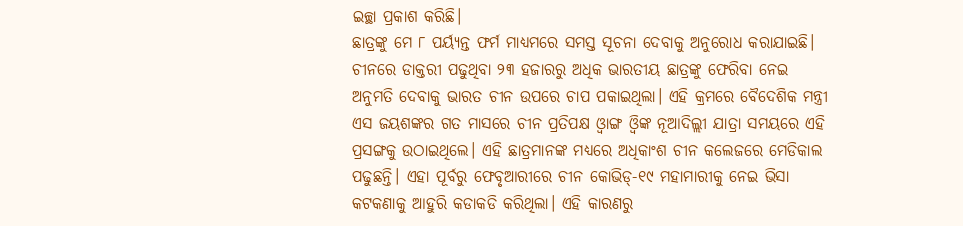ଇଚ୍ଛା ପ୍ରକାଶ କରିଛି।
ଛାତ୍ରଙ୍କୁ ମେ ୮ ପର୍ୟ୍ୟନ୍ତ ଫର୍ମ ମାଧ୍ୟମରେ ସମସ୍ତ ସୂଚନା ଦେବାକୁ ଅନୁରୋଧ କରାଯାଇଛି। ଚୀନରେ ଡାକ୍ତରୀ ପଢୁଥିବା ୨୩ ହଜାରରୁ ଅଧିକ ଭାରତୀୟ ଛାତ୍ରଙ୍କୁ ଫେରିବା ନେଇ ଅନୁମତି ଦେବାକୁ ଭାରତ ଚୀନ ଉପରେ ଚାପ ପକାଇଥିଲା। ଏହି କ୍ରମରେ ବୈଦେଶିକ ମନ୍ତ୍ରୀ ଏସ ଜୟଶଙ୍କର ଗତ ମାସରେ ଚୀନ ପ୍ରତିପକ୍ଷ ଓ୍ଵାଙ୍ଗ ଓ୍ଵିଙ୍କ ନୂଆଦିଲ୍ଲୀ ଯାତ୍ରା ସମୟରେ ଏହି ପ୍ରସଙ୍ଗକୁ ଉଠାଇଥିଲେ। ଏହି ଛାତ୍ରମାନଙ୍କ ମଧ୍ୟରେ ଅଧିକାଂଶ ଚୀନ କଲେଜରେ ମେଡିକାଲ ପଢୁଛନ୍ତି। ଏହା ପୂର୍ବରୁ ଫେବୃଆରୀରେ ଚୀନ କୋଭିଡ୍-୧୯ ମହାମାରୀକୁ ନେଇ ଭିସା କଟକଣାକୁ ଆହୁରି କଡାକଡି କରିଥିଲା। ଏହି କାରଣରୁ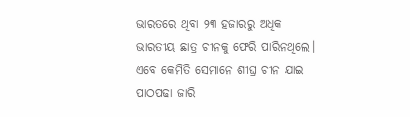ଭାରତରେ ଥିବା ୨୩ ହଜାରରୁ ଅଧିକ ଭାରତୀୟ ଛାତ୍ର ଚୀନକୁ ଫେରି ପାରିନଥିଲେ। ଏବେ କେମିତି ସେମାନେ ଶୀଘ୍ର ଚୀନ ଯାଇ ପାଠପଢା ଜାରି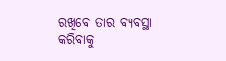ରଖିବେ ତାର ବ୍ୟବସ୍ଥା କରିବାକୁ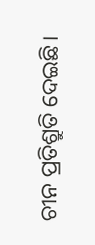ଚୀନ ପ୍ରତିଶ୍ରୁତି ଦେଇଛି।